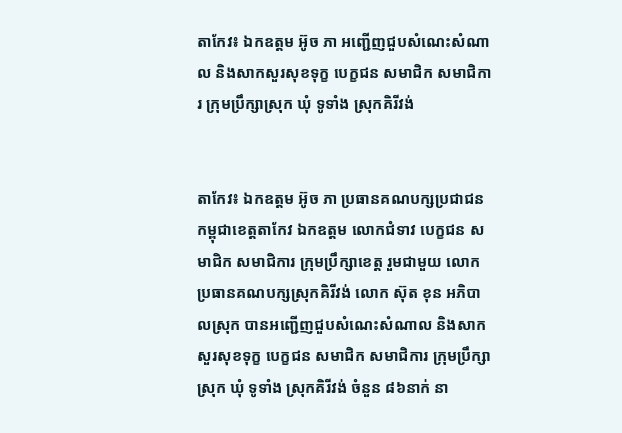តាកែវ៖ ឯកឧត្តម អ៊ូច ភា អញ្ជើញជួបសំណេះសំណាល និងសាកសួរសុខទុក្ខ បេក្ខជន សមាជិក សមាជិការ ក្រុមប្រឹក្សាស្រុក ឃុំ ទូទាំង ស្រុកគិរីវង់


តាកែវ៖ ឯកឧត្តម អ៊ូច ភា ប្រធានគណបក្សប្រជាជនកម្ពុជាខេត្តតាកែវ ឯកឧត្តម លោកជំទាវ បេក្ខជន សមាជិក សមាជិការ ក្រុមប្រឹក្សាខេត្ត រួមជាមួយ លោកប្រធានគណបក្សស្រុកគិរីវង់ លោក ស៊ុត ខុន អភិបាលស្រុក បានអញ្ជើញជួបសំណេះសំណាល និងសាកសួរសុខទុក្ខ បេក្ខជន សមាជិក សមាជិការ ក្រុមប្រឹក្សាស្រុក ឃុំ ទូទាំង ស្រុកគិរីវង់ ចំនួន ៨៦នាក់ នា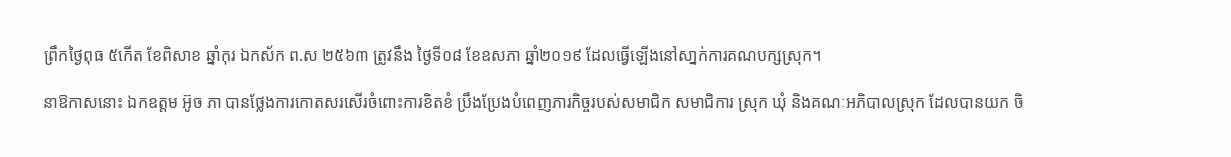ព្រឹកថ្ងៃពុធ ៥កើត ខែពិសាខ ឆ្នាំកុរ ឯកស័ក ព.ស ២៥៦៣ ត្រូវនឹង ថ្ងៃទី០៨ ខែឧសភា ឆ្នាំ២០១៩ ដែលធ្វើឡើងនៅសា្នក់ការគណបក្សស្រុក។

នាឱកាសនោះ ឯកឧត្តម អ៊ូច ភា បានថ្លែងការកោតសរសើរចំពោះការខិតខំ ប្រឹងប្រែងបំពេញភារកិច្ចរបស់សមាជិក សមាជិការ ស្រុក ឃុំ និងគណៈអភិបាលស្រុក ដែលបានយក ចិ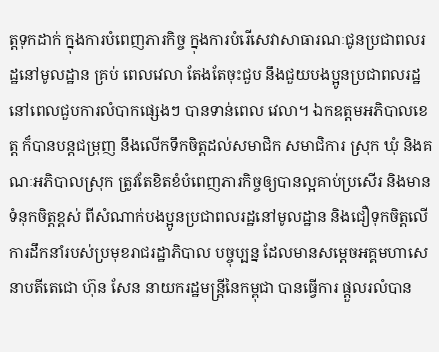ត្តទុកដាក់ ក្នុងការបំពេញភារកិច្ច ក្នុងការបំរើសេវាសាធារណៈជូនប្រជាពលរដ្ឋនៅមូលដ្ឋាន គ្រប់ ពេលវេលា តែងតែចុះជួប នឹងជួយបងប្អូនប្រជាពលរដ្ឋនៅពេលជួបការលំបាកផ្សេងៗ បានទាន់ពេល វេលា។ ឯកឧត្តមអភិបាលខេត្ត ក៏បានបន្តជម្រុញ នឹងលើកទឹកចិត្តដល់សមាជិក សមាជិការ ស្រុក ឃុំ និងគណៈអភិបាលស្រុក ត្រូវតែខិតខំបំពេញភារកិច្ចឲ្យបានល្អគាប់ប្រសើរ និងមានទំនុកចិត្តខ្ពស់ ពីសំណាក់បងប្អូនប្រជាពលរដ្ឋនៅមូលដ្ឋាន និងជឿទុកចិត្តលើការដឹកនាំរបស់ប្រមុខរាជរដ្ឋាភិបាល បច្ចុប្បន្ន ដែលមានសម្ដេចអគ្គមហាសេនាបតីតេជោ ហ៊ុន សែន នាយករដ្ឋមន្រ្តីនៃកម្ពុជា បានធ្វើការ ផ្ដួលរលំបាន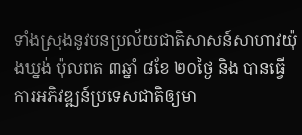ទាំងស្រុងនូវបនប្រល័យជាតិសាសន៍សាហាវយ៉ុងឃ្នង់ ប៉ុលពត ៣ឆ្នាំ ៨ខែ ២០ថ្ងៃ និង បានធ្វើការអភិវឌ្ឍន៍ប្រទេសជាតិឲ្យមា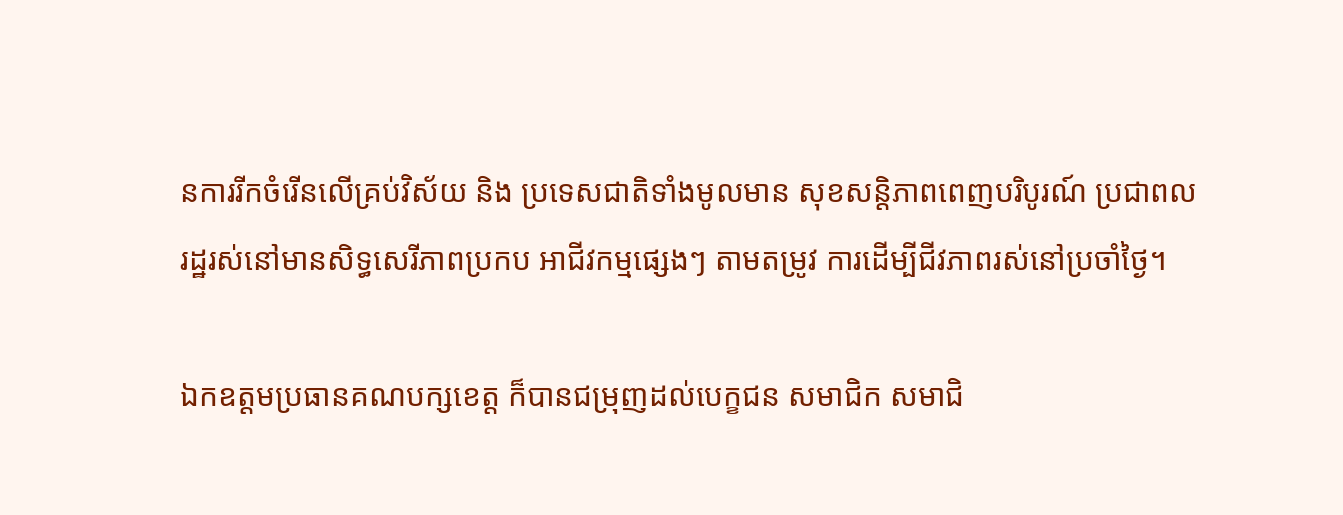នការរីកចំរើនលើគ្រប់វិស័យ និង ប្រទេសជាតិទាំងមូលមាន សុខសន្តិភាពពេញបរិបូរណ៍ ប្រជាពលរដ្ឋរស់នៅមានសិទ្ធសេរីភាពប្រកប អាជីវកម្មផ្សេងៗ តាមតម្រូវ ការដើម្បីជីវភាពរស់នៅប្រចាំថ្ងៃ។

ឯកឧត្តមប្រធានគណបក្សខេត្ត ក៏បានជម្រុញដល់បេក្ខជន សមាជិក សមាជិ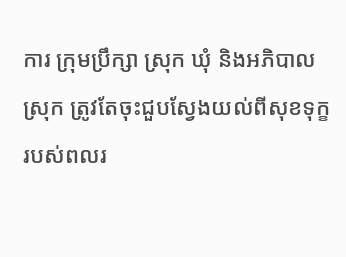ការ ក្រុមប្រឹក្សា ស្រុក ឃុំ និងអភិបាលស្រុក ត្រូវតែចុះជួបស្វែងយល់ពីសុខទុក្ខរបស់ពលរ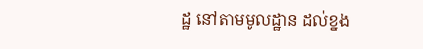ដ្ឋ នៅតាមមូលដ្ឋាន ដល់ខ្នង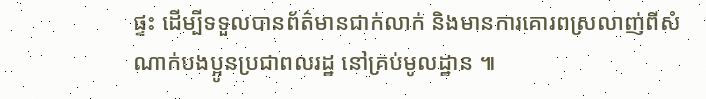ផ្ទះ ដើម្បីទទួលបានព័ត៌មានជាក់លាក់ និងមានការគោរពស្រលាញ់ពីសំណាក់បងប្អូនប្រជាពលរដ្ឋ នៅគ្រប់មូលដ្ឋាន ៕